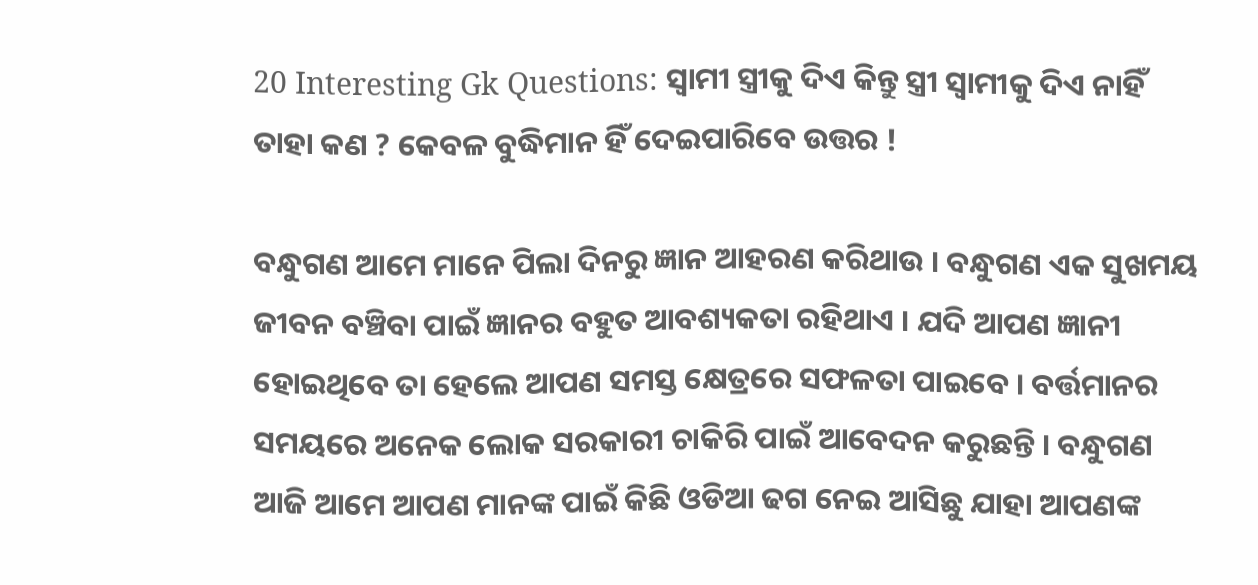20 Interesting Gk Questions: ସ୍ଵାମୀ ସ୍ତ୍ରୀକୁ ଦିଏ କିନ୍ତୁ ସ୍ତ୍ରୀ ସ୍ଵାମୀକୁ ଦିଏ ନାହିଁ ତାହା କଣ ? କେବଳ ବୁଦ୍ଧିମାନ ହିଁ ଦେଇପାରିବେ ଉତ୍ତର !

ବନ୍ଧୁଗଣ ଆମେ ମାନେ ପିଲା ଦିନରୁ ଜ୍ଞାନ ଆହରଣ କରିଥାଉ । ବନ୍ଧୁଗଣ ଏକ ସୁଖମୟ ଜୀବନ ବଞ୍ଚିବା ପାଇଁ ଜ୍ଞାନର ବହୁତ ଆବଶ୍ୟକତା ରହିଥାଏ । ଯଦି ଆପଣ ଜ୍ଞାନୀ ହୋଇଥିବେ ତା ହେଲେ ଆପଣ ସମସ୍ତ କ୍ଷେତ୍ରରେ ସଫଳତା ପାଇବେ । ବର୍ତ୍ତମାନର ସମୟରେ ଅନେକ ଲୋକ ସରକାରୀ ଚାକିରି ପାଇଁ ଆବେଦନ କରୁଛନ୍ତି । ବନ୍ଧୁଗଣ ଆଜି ଆମେ ଆପଣ ମାନଙ୍କ ପାଇଁ କିଛି ଓଡିଆ ଢଗ ନେଇ ଆସିଛୁ ଯାହା ଆପଣଙ୍କ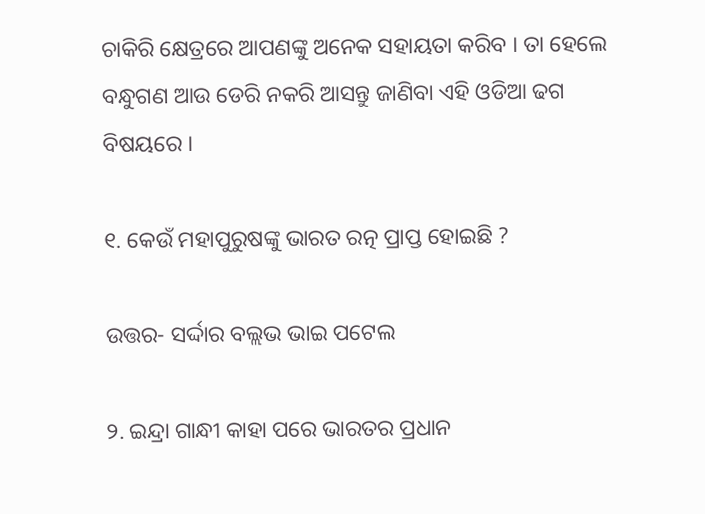ଚାକିରି କ୍ଷେତ୍ରରେ ଆପଣଙ୍କୁ ଅନେକ ସହାୟତା କରିବ । ତା ହେଲେ ବନ୍ଧୁଗଣ ଆଉ ଡେରି ନକରି ଆସନ୍ତୁ ଜାଣିବା ଏହି ଓଡିଆ ଢଗ ବିଷୟରେ ।

୧. କେଉଁ ମହାପୁରୁଷଙ୍କୁ ଭାରତ ରତ୍ନ ପ୍ରାପ୍ତ ହୋଇଛି ?

ଉତ୍ତର- ସର୍ଦ୍ଦାର ବଲ୍ଲଭ ଭାଇ ପଟେଲ

୨. ଇନ୍ଦ୍ରା ଗାନ୍ଧୀ କାହା ପରେ ଭାରତର ପ୍ରଧାନ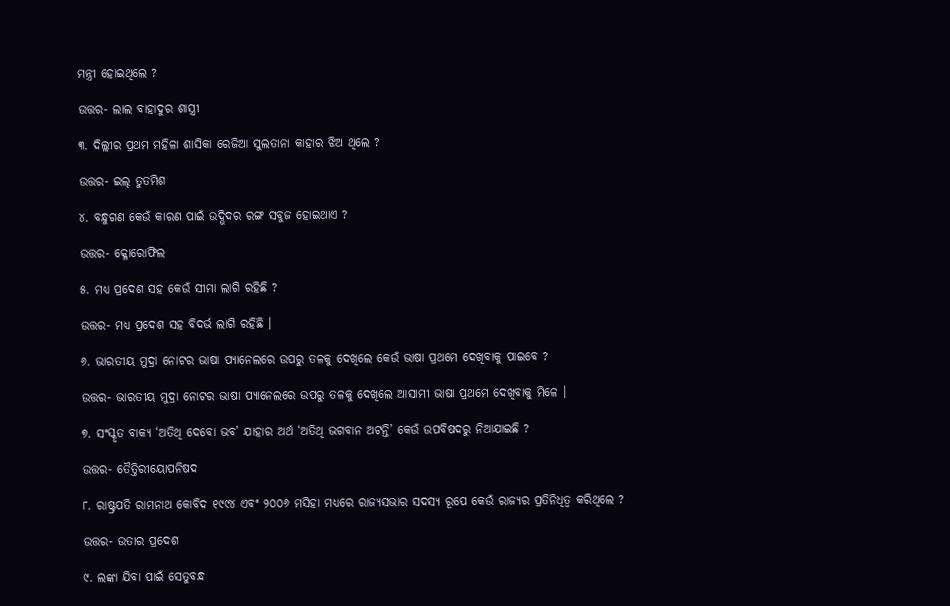ମନ୍ତ୍ରୀ ହୋଇଥିଲେ ?

ଉତ୍ତର- ଲାଲ ବାହାଦୁର ଶାସ୍ତ୍ରୀ

୩. ଦିଲ୍ଲୀର ପ୍ରଥମ ମହିଳା ଶାସିକା ରେଜିଆ ସୁଲତାନା କାହାର ଝିଅ ଥିଲେ ?

ଉତ୍ତର- ଇଲ୍ ତୁତମିଶ

୪. ବନ୍ଧୁଗଣ କେଉଁ କାରଣ ପାଇଁ ଉଦ୍ଭିଦର ରଙ୍ଗ ସବୁଜ ହୋଇଥାଏ ?

ଉତ୍ତର- କ୍ଳୋରୋଫିଲ

୫. ମଧ୍ୟ ପ୍ରଦେଶ ସହ କେଉଁ ସୀମା ଲାଗି ରହିଛି ?

ଉତ୍ତର- ମଧ୍ୟ ପ୍ରଦେଶ ସହ ବିଦର୍ଭ ଲାଗି ରହିଛି ।

୬. ଭାରତୀୟ ମୁଦ୍ରା ନୋଟର ଭାଷା ପ୍ୟାନେଲରେ ଉପରୁ ତଳକୁ ଦେଖିଲେ କେଉଁ ଭାଷା ପ୍ରଥମେ ଦେଖିବାକୁ ପାଇବେ ?

ଉତ୍ତର- ଭାରତୀୟ ମୁଦ୍ରା ନୋଟର ଭାଷା ପ୍ୟାନେଲରେ ଉପରୁ ତଳକୁ ଦେଖିଲେ ଆସାମୀ ଭାଷା ପ୍ରଥମେ ଦେଖିବାକୁ ମିଳେ ।

୭. ସଂସ୍କୃତ ବାକ୍ୟ ‘ଅତିଥି ଦେବୋ ଭବ’ ଯାହାର ଅର୍ଥ ‘ଅତିଥି ଭଗବାନ ଅଟନ୍ତି’ କେଉଁ ଉପବିଷଦରୁ ନିଆଯାଇଛି ?

ଉତ୍ତର- ତୈତ୍ତିରୀୟୋପନିଷଦ

୮. ରାଷ୍ଟ୍ରପତି ରାମନାଥ କୋବିଦ ୧୯୯୪ ଏବଂ ୨୦୦୬ ମସିହା ମଧ୍ୟରେ ରାଜ୍ୟସଭାର ସଦସ୍ୟ ରୂପେ କେଉଁ ରାଜ୍ୟର ପ୍ରତିନିଧିତ୍ଵ କରିଥିଲେ ?

ଉତ୍ତର- ଉତାର ପ୍ରଦେଶ

୯. ଲଙ୍କା ଯିବା ପାଇଁ ସେତୁବନ୍ଧ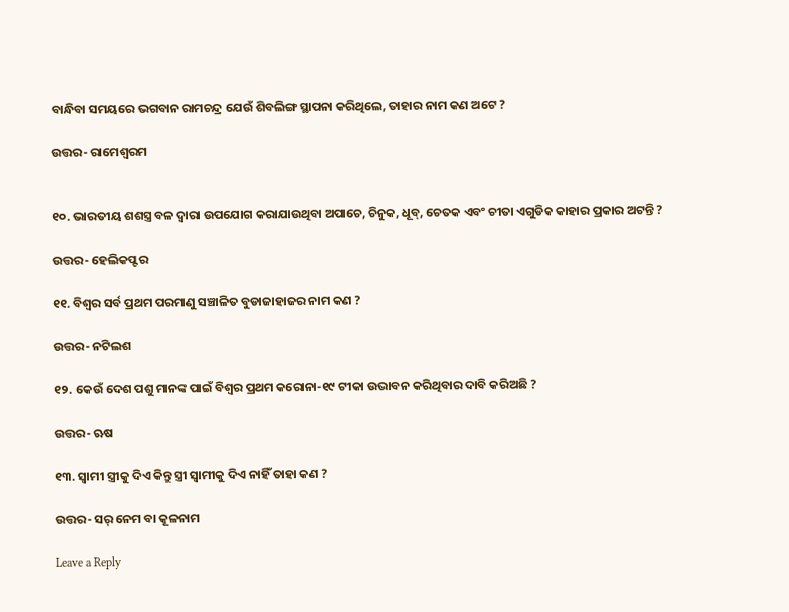ବାନ୍ଧିବା ସମୟରେ ଭଗବାନ ରାମଚନ୍ଦ୍ର ଯେଉଁ ଶିବଲିଙ୍ଗ ସ୍ଥାପନା କରିଥିଲେ, ତାହାର ନାମ କଣ ଅଟେ ?

ଉତ୍ତର- ରାମେଶ୍ଵରମ


୧୦. ଭାରତୀୟ ଶଶସ୍ତ୍ର ବଳ ଦ୍ଵାରା ଉପଯୋଗ କରାଯାଉଥିବା ଅପାଚେ, ଚିନୁକ, ଧୂବ୍, ଚେତକ ଏବଂ ଚୀତା ଏଗୁଡିକ କାହାର ପ୍ରକାର ଅଟନ୍ତି ?

ଉତ୍ତର- ହେଲିକପ୍ଟର

୧୧. ବିଶ୍ଵର ସର୍ବ ପ୍ରଥମ ପରମାଣୁ ସଞ୍ଚାଳିତ ବୁଡାଜାହାଜର ନାମ କଣ ?

ଉତ୍ତର- ନଟିଲଶ

୧୨. କେଉଁ ଦେଶ ପଶୁ ମାନଙ୍କ ପାଇଁ ବିଶ୍ଵର ପ୍ରଥମ କରୋନା-୧୯ ଟୀକା ଉଦ୍ଭାବନ କରିଥିବାର ଦାବି କରିଅଛି ?

ଉତ୍ତର- ଋଷ

୧୩. ସ୍ଵାମୀ ସ୍ତ୍ରୀକୁ ଦିଏ କିନ୍ତୁ ସ୍ତ୍ରୀ ସ୍ଵାମୀକୁ ଦିଏ ନାହିଁ ତାହା କଣ ?

ଉତ୍ତର- ସର୍ ନେମ ବା କୂଳନାମ

Leave a Reply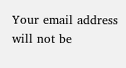Your email address will not be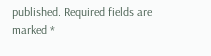published. Required fields are marked *